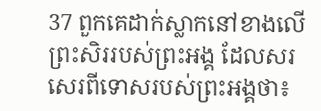37 ពួកគេដាក់ស្លាកនៅខាងលើព្រះសិររបស់ព្រះអង្គ ដែលសរសេរពីទោសរបស់ព្រះអង្គថា៖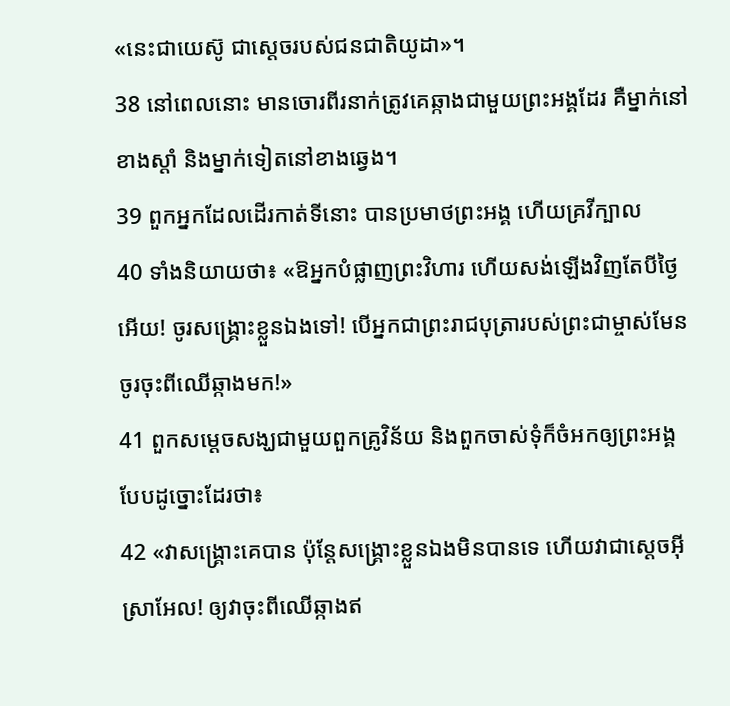«នេះជាយេស៊ូ ជាស្ដេចរបស់ជនជាតិយូដា»។
38 នៅពេលនោះ មានចោរពីរនាក់ត្រូវគេឆ្កាងជាមួយព្រះអង្គដែរ គឺម្នាក់នៅខាងស្ដាំ និងម្នាក់ទៀតនៅខាងឆ្វេង។
39 ពួកអ្នកដែលដើរកាត់ទីនោះ បានប្រមាថព្រះអង្គ ហើយគ្រវីក្បាល
40 ទាំងនិយាយថា៖ «ឱអ្នកបំផ្លាញព្រះវិហារ ហើយសង់ឡើងវិញតែបីថ្ងៃអើយ! ចូរសង្គ្រោះខ្លួនឯងទៅ! បើអ្នកជាព្រះរាជបុត្រារបស់ព្រះជាម្ចាស់មែន ចូរចុះពីឈើឆ្កាងមក!»
41 ពួកសម្ដេចសង្ឃជាមួយពួកគ្រូវិន័យ និងពួកចាស់ទុំក៏ចំអកឲ្យព្រះអង្គបែបដូច្នោះដែរថា៖
42 «វាសង្គ្រោះគេបាន ប៉ុន្ដែសង្គ្រោះខ្លួនឯងមិនបានទេ ហើយវាជាស្ដេចអ៊ីស្រាអែល! ឲ្យវាចុះពីឈើឆ្កាងឥ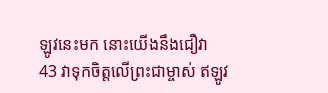ឡូវនេះមក នោះយើងនឹងជឿវា
43 វាទុកចិត្តលើព្រះជាម្ចាស់ ឥឡូវ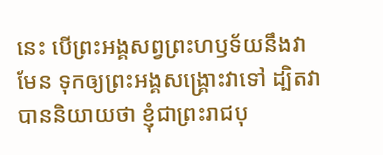នេះ បើព្រះអង្គសព្វព្រះហឫទ័យនឹងវាមែន ទុកឲ្យព្រះអង្គសង្គ្រោះវាទៅ ដ្បិតវាបាននិយាយថា ខ្ញុំជាព្រះរាជបុ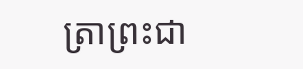ត្រាព្រះជា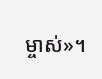ម្ចាស់»។